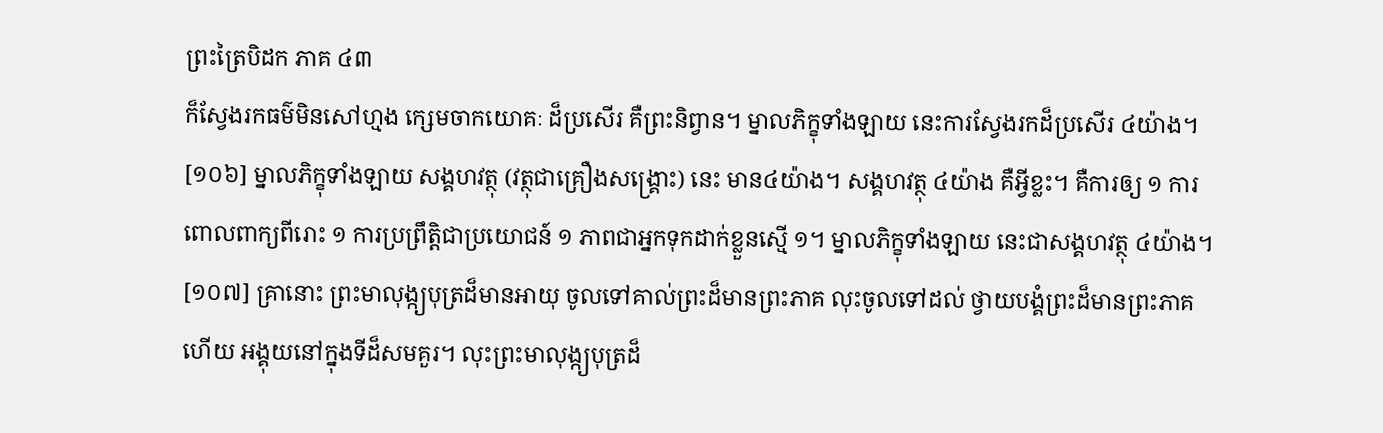ព្រះត្រៃបិដក ភាគ ៤៣
ក៏ស្វែងរកធម៌មិនសៅហ្មង ក្សេមចាកយោគៈ ដ៏ប្រសើរ គឺព្រះនិព្វាន។ ម្នាលភិក្ខុទាំងឡាយ នេះការស្វែងរកដ៏ប្រសើរ ៤យ៉ាង។
[១០៦] ម្នាលភិក្ខុទាំងឡាយ សង្គហវត្ថុ (វត្ថុជាគ្រឿងសង្រ្គោះ) នេះ មាន៤យ៉ាង។ សង្គហវត្ថុ ៤យ៉ាង គឺអ្វីខ្លះ។ គឺការឲ្យ ១ ការពោលពាក្យពីរោះ ១ ការប្រព្រឹត្តិជាប្រយោជន៍ ១ ភាពជាអ្នកទុកដាក់ខ្លួនស្មើ ១។ ម្នាលភិក្ខុទាំងឡាយ នេះជាសង្គហវត្ថុ ៤យ៉ាង។
[១០៧] គ្រានោះ ព្រះមាលុង្ក្យបុត្រដ៏មានអាយុ ចូលទៅគាល់ព្រះដ៏មានព្រះភាគ លុះចូលទៅដល់ ថ្វាយបង្គំព្រះដ៏មានព្រះភាគហើយ អង្គុយនៅក្នុងទីដ៏សមគួរ។ លុះព្រះមាលុង្ក្យបុត្រដ៏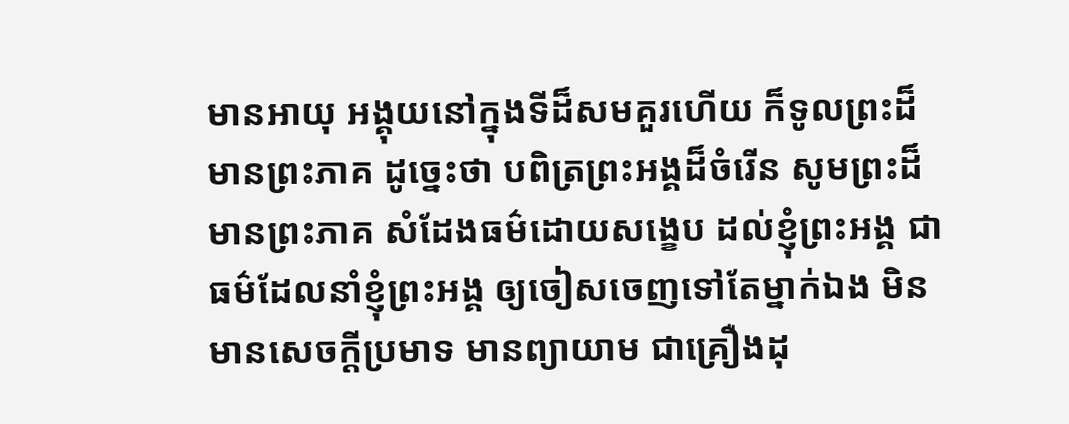មានអាយុ អង្គុយនៅក្នុងទីដ៏សមគួរហើយ ក៏ទូលព្រះដ៏មានព្រះភាគ ដូច្នេះថា បពិត្រព្រះអង្គដ៏ចំរើន សូមព្រះដ៏មានព្រះភាគ សំដែងធម៌ដោយសង្ខេប ដល់ខ្ញុំព្រះអង្គ ជាធម៌ដែលនាំខ្ញុំព្រះអង្គ ឲ្យចៀសចេញទៅតែម្នាក់ឯង មិនមានសេចក្ដីប្រមាទ មានព្យាយាម ជាគ្រឿងដុ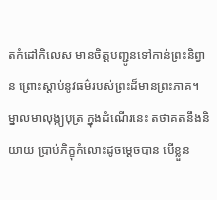តកំដៅកិលេស មានចិត្តបញ្ជូនទៅកាន់ព្រះនិព្វាន ព្រោះស្ដាប់នូវធម៌របស់ព្រះដ៏មានព្រះភាគ។ ម្នាលមាលុង្ក្យបុត្រ ក្នុងដំណើរនេះ តថាគតនឹងនិយាយ ប្រាប់ភិក្ខុកំលោះដូចម្ដេចបាន បើខ្លួន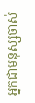អ្នកជាមនុស្សចាស់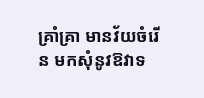គ្រាំគា្រ មានវ័យចំរើន មកសុំនូវឱវាទ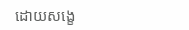ដោយសង្ខេ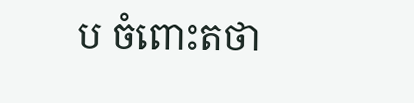ប ចំពោះតថា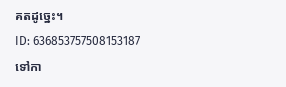គតដូច្នេះ។
ID: 636853757508153187
ទៅកា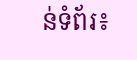ន់ទំព័រ៖